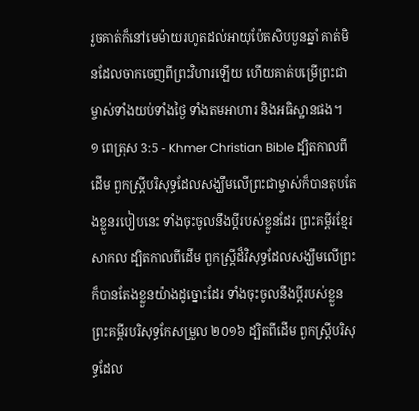រួចគាត់ក៏នៅមេម៉ាយរហូតដល់អាយុប៉ែតសិបបួនឆ្នាំ គាត់មិនដែលចាកចេញពីព្រះវិហារឡើយ ហើយគាត់បម្រើព្រះជាម្ចាស់ទាំងយប់ទាំងថ្ងៃ ទាំងតមអាហារ និងអធិស្ឋានផង។
១ ពេត្រុស 3:5 - Khmer Christian Bible ដ្បិតកាលពីដើម ពួកស្ដ្រីបរិសុទ្ធដែលសង្ឃឹមលើព្រះជាម្ចាស់ក៏បានតុបតែងខ្លួនរបៀបនេះ ទាំងចុះចូលនឹងប្ដីរបស់ខ្លួនដែរ ព្រះគម្ពីរខ្មែរសាកល ដ្បិតកាលពីដើម ពួកស្ត្រីដ៏វិសុទ្ធដែលសង្ឃឹមលើព្រះ ក៏បានតែងខ្លួនយ៉ាងដូច្នោះដែរ ទាំងចុះចូលនឹងប្ដីរបស់ខ្លួន ព្រះគម្ពីរបរិសុទ្ធកែសម្រួល ២០១៦ ដ្បិតពីដើម ពួកស្រ្តីបរិសុទ្ធដែល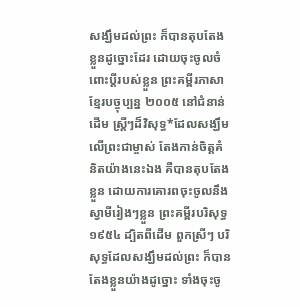សង្ឃឹមដល់ព្រះ ក៏បានតុបតែងខ្លួនដូច្នោះដែរ ដោយចុះចូលចំពោះប្តីរបស់ខ្លួន ព្រះគម្ពីរភាសាខ្មែរបច្ចុប្បន្ន ២០០៥ នៅជំនាន់ដើម ស្ត្រីៗដ៏វិសុទ្ធ*ដែលសង្ឃឹមលើព្រះជាម្ចាស់ តែងកាន់ចិត្តគំនិតយ៉ាងនេះឯង គឺបានតុបតែងខ្លួន ដោយការគោរពចុះចូលនឹងស្វាមីរៀងៗខ្លួន ព្រះគម្ពីរបរិសុទ្ធ ១៩៥៤ ដ្បិតពីដើម ពួកស្រីៗ បរិសុទ្ធដែលសង្ឃឹមដល់ព្រះ ក៏បានតែងខ្លួនយ៉ាងដូច្នោះ ទាំងចុះចូ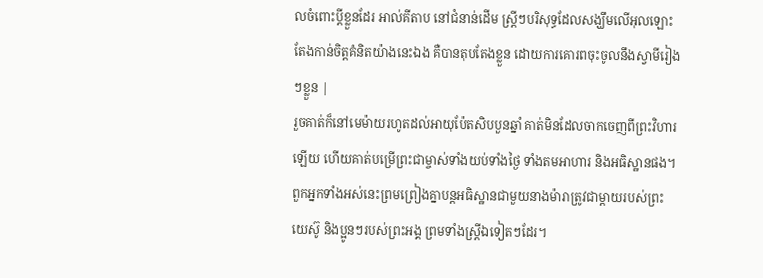លចំពោះប្ដីខ្លួនដែរ អាល់គីតាប នៅជំនាន់ដើម ស្ដ្រីៗបរិសុទ្ធដែលសង្ឃឹមលើអុលឡោះ តែងកាន់ចិត្ដគំនិតយ៉ាងនេះឯង គឺបានតុបតែងខ្លួន ដោយការគោរពចុះចូលនឹងស្វាមីរៀងៗខ្លួន |
រួចគាត់ក៏នៅមេម៉ាយរហូតដល់អាយុប៉ែតសិបបួនឆ្នាំ គាត់មិនដែលចាកចេញពីព្រះវិហារឡើយ ហើយគាត់បម្រើព្រះជាម្ចាស់ទាំងយប់ទាំងថ្ងៃ ទាំងតមអាហារ និងអធិស្ឋានផង។
ពួកអ្នកទាំងអស់នេះព្រមព្រៀងគ្នាបន្ដអធិស្ឋានជាមួយនាងម៉ារាត្រូវជាម្ដាយរបស់ព្រះយេស៊ូ និងប្អូនៗរបស់ព្រះអង្គ ព្រមទាំងស្ដ្រីឯទៀតៗដែរ។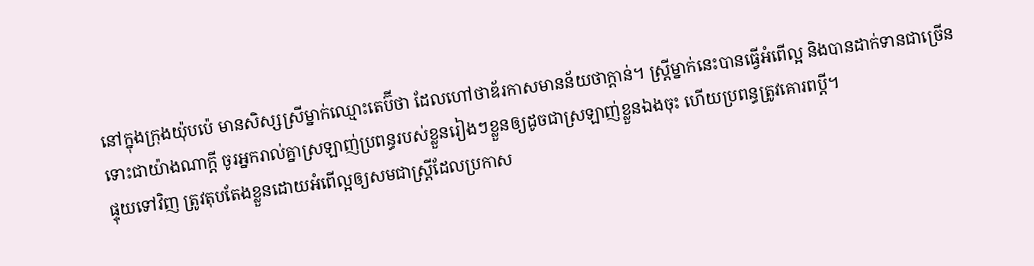នៅក្នុងក្រុងយ៉ុបប៉េ មានសិស្សស្រីម្នាក់ឈ្មោះតេប៊ីថា ដែលហៅថាឌ័រកាសមានន័យថាក្ដាន់។ ស្ដ្រីម្នាក់នេះបានធ្វើអំពើល្អ និងបានដាក់ទានជាច្រើន
ទោះជាយ៉ាងណាក្ដី ចូរអ្នករាល់គ្នាស្រឡាញ់ប្រពន្ធរបស់ខ្លួនរៀងៗខ្លួនឲ្យដូចជាស្រឡាញ់ខ្លួនឯងចុះ ហើយប្រពន្ធត្រូវគោរពប្ដី។
ផ្ទុយទៅវិញ ត្រូវតុបតែងខ្លួនដោយអំពើល្អឲ្យសមជាស្រ្ដីដែលប្រកាស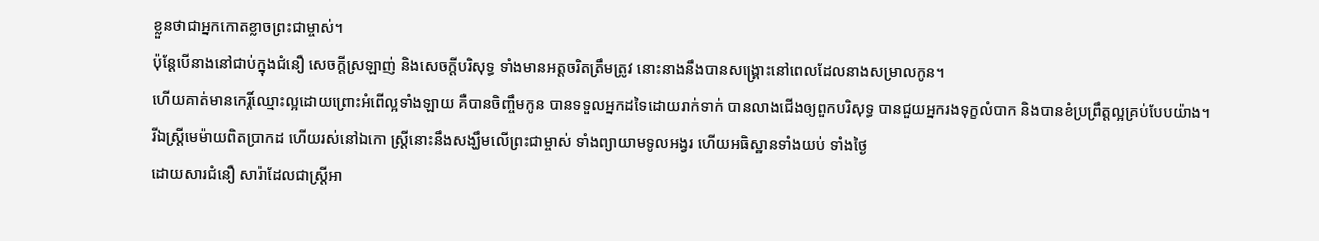ខ្លួនថាជាអ្នកកោតខ្លាចព្រះជាម្ចាស់។
ប៉ុន្ដែបើនាងនៅជាប់ក្នុងជំនឿ សេចក្ដីស្រឡាញ់ និងសេចក្ដីបរិសុទ្ធ ទាំងមានអត្ដចរិតត្រឹមត្រូវ នោះនាងនឹងបានសង្គ្រោះនៅពេលដែលនាងសម្រាលកូន។
ហើយគាត់មានកេរ្តិ៍ឈ្មោះល្អដោយព្រោះអំពើល្អទាំងឡាយ គឺបានចិញ្ចឹមកូន បានទទួលអ្នកដទៃដោយរាក់ទាក់ បានលាងជើងឲ្យពួកបរិសុទ្ធ បានជួយអ្នករងទុក្ខលំបាក និងបានខំប្រព្រឹត្ដល្អគ្រប់បែបយ៉ាង។
រីឯស្រ្ដីមេម៉ាយពិតប្រាកដ ហើយរស់នៅឯកោ ស្រ្ដីនោះនឹងសង្ឃឹមលើព្រះជាម្ចាស់ ទាំងព្យាយាមទូលអង្វរ ហើយអធិស្ឋានទាំងយប់ ទាំងថ្ងៃ
ដោយសារជំនឿ សារ៉ាដែលជាស្ដ្រីអា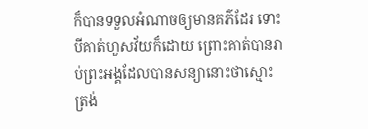ក៏បានទទួលអំណាចឲ្យមានគភ៌ដែរ ទោះបីគាត់ហួសវ័យក៏ដោយ ព្រោះគាត់បានរាប់ព្រះអង្គដែលបានសន្យានោះថាស្មោះត្រង់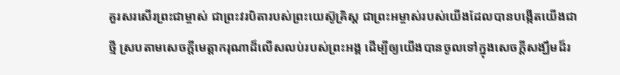គួរសរសើរព្រះជាម្ចាស់ ជាព្រះវរបិតារបស់ព្រះយេស៊ូគ្រិស្ដ ជាព្រះអម្ចាស់របស់យើងដែលបានបង្កើតយើងជាថ្មី ស្របតាមសេចក្ដីមេត្តាករុណាដ៏លើសលប់របស់ព្រះអង្គ ដើម្បីឲ្យយើងបានចូលទៅក្នុងសេចក្ដីសង្ឃឹមដ៏រ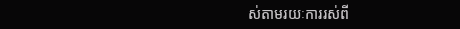ស់តាមរយៈការរស់ពី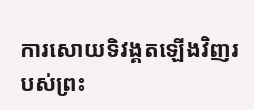ការសោយទិវង្គតឡើងវិញរបស់ព្រះ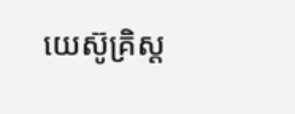យេស៊ូគ្រិស្ដ